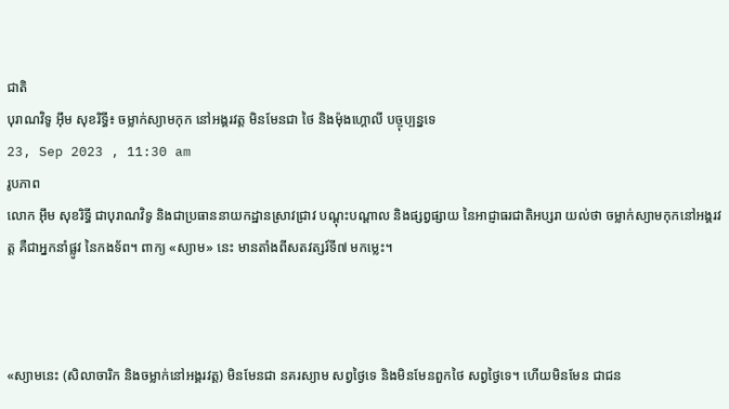ជាតិ
បុរាណវិទូ អ៊ឹម សុខរិទ្ធី៖ ចម្លាក់ស្យាមកុក នៅអង្គរវត្ត មិនមែនជា ថៃ និងម៉ុងហ្គោលី បច្ចុប្បន្នទេ
23, Sep 2023 , 11:30 am
រូបភាព
លោក អ៊ឹម សុខរិទ្ធី ជាបុរាណវិទូ និងជាប្រធាននាយកដ្ឋានស្រាវជ្រាវ បណ្ដុះបណ្ដាល និងផ្សព្វផ្សាយ នៃអាជ្ញាធរជាតិអប្សរា យល់ថា ចម្លាក់ស្យាមកុកនៅអង្គរវត្ត គឺជាអ្នកនាំផ្លូវ នៃកងទ័ព។ ពាក្យ «ស្យាម» នេះ មានតាំងពីសតវត្សរ៍ទី៧ មកម្លេះ។



«ស្យាមនេះ (សិលាចារិក និងចម្លាក់នៅអង្គរវត្ត) មិនមែនជា នគរស្យាម សព្វថ្ងៃទេ និងមិនមែនពួកថៃ សព្វថ្ងៃទេ។ ហើយមិនមែន ជាជន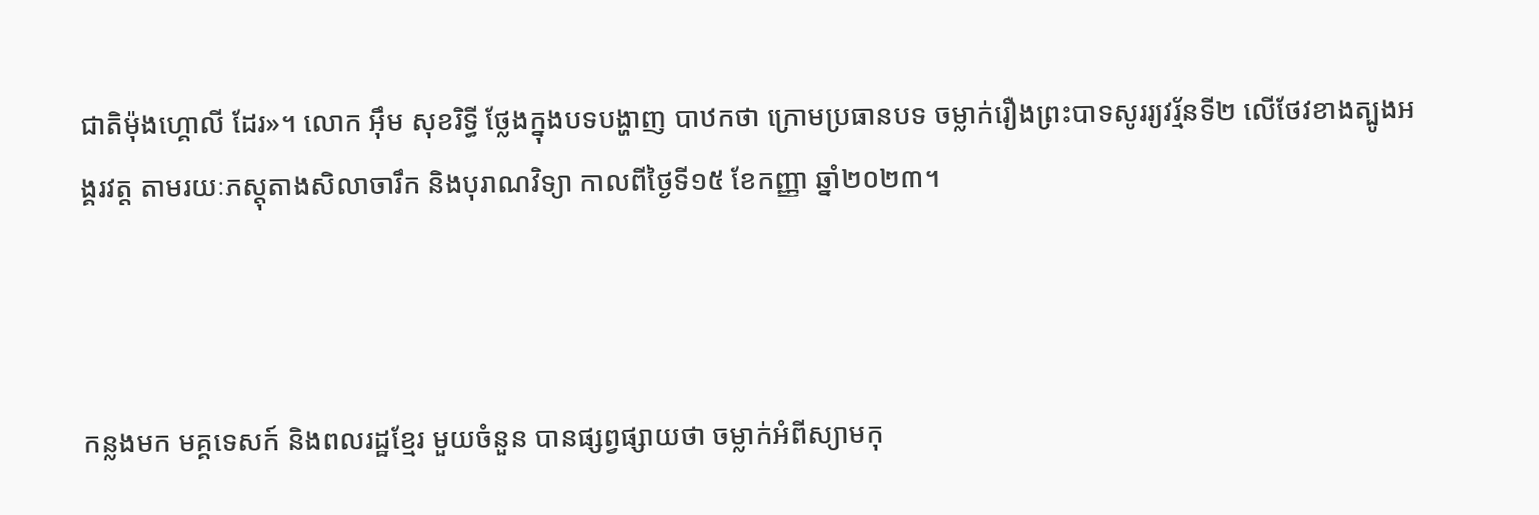ជាតិម៉ុងហ្គោលី ដែរ»។ លោក អ៊ឹម សុខរិទ្ធី ថ្លែងក្នុងបទបង្ហាញ បាឋកថា ក្រោមប្រធានបទ ចម្លាក់រឿងព្រះបាទសូររ្យវរ្ម័នទី២ លើថែវខាងត្បូងអង្គរវត្ត តាមរយៈភស្តុតាងសិលាចារឹក និងបុរាណវិទ្យា កាលពីថ្ងៃទី១៥ ខែកញ្ញា ឆ្នាំ២០២៣។



កន្លងមក មគ្គទេសក៍ និងពលរដ្ឋខ្មែរ មួយចំនួន បានផ្សព្វផ្សាយថា ចម្លាក់អំពីស្យាមកុ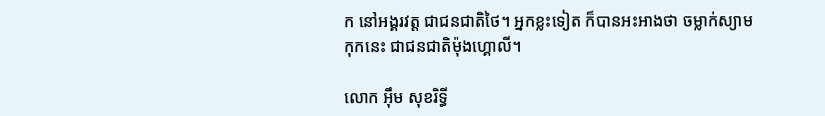ក នៅអង្គរវត្ត ជាជនជាតិថៃ។ អ្នកខ្លះទៀត ក៏បានអះអាងថា ចម្លាក់ស្យាមកុកនេះ ជាជនជាតិម៉ុងហ្គោលី។

លោក អ៊ឹម សុខរិទ្ធី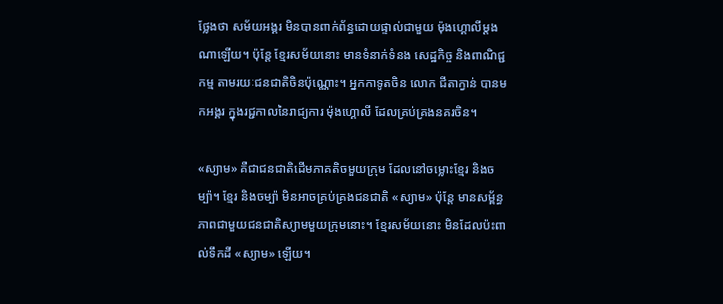ថ្លែងថា សម័យអង្គរ មិនបានពាក់ព័ន្ធដោយផ្ទាល់ជាមួយ ម៉ុងហ្គោលីម្ដងណាឡើយ។ ប៉ុន្តែ ខ្មែរសម័យនោះ មានទំនាក់ទំនង សេដ្ឋកិច្ច និងពាណិជ្ជកម្ម តាមរយៈជនជាតិចិនប៉ុណ្ណោះ។ អ្នកកាទូតចិន លោក ជីតាក្វាន់ បានមកអង្គរ ក្នុងរជ្ជកាលនៃរាជ្យការ ម៉ុងហ្គោលី ដែលគ្រប់គ្រងនគរចិន។

«ស្យាម» គឺជាជនជាតិដើមភាគតិចមួយក្រុម ដែលនៅចម្លោះខ្មែរ និងចម្ប៉ា។ ខ្មែរ និងចម្ប៉ា មិនអាចគ្រប់គ្រងជនជាតិ «ស្យាម» ប៉ុន្តែ មានសម្ព័ន្ធភាពជាមួយជនជាតិស្យាមមួយក្រុមនោះ។ ខ្មែរសម័យនោះ មិនដែលប៉ះពាល់ទឹកដី «ស្យាម» ឡើយ។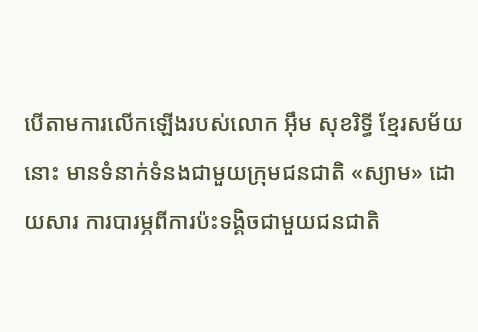បើតាមការលើកឡើងរបស់លោក អ៊ឹម សុខរិទ្ធី ខ្មែរសម័យនោះ មានទំនាក់ទំនងជាមួយក្រុមជនជាតិ «ស្យាម» ដោយសារ ការបារម្ភពីការប៉ះទង្គិចជាមួយជនជាតិ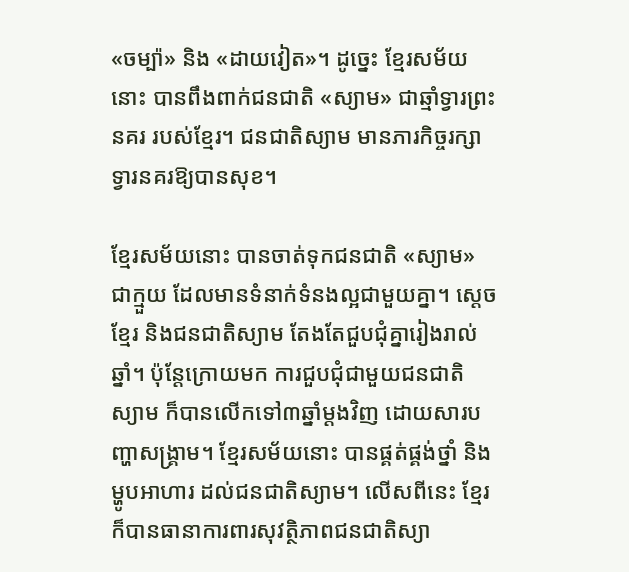«ចម្ប៉ា» និង «ដាយវៀត»។ ដូច្នេះ ខ្មែរសម័យនោះ បានពឹងពាក់ជនជាតិ «ស្យាម» ជាឆ្មាំទ្វារព្រះនគរ របស់ខ្មែរ។ ជនជាតិស្យាម មានភារកិច្ចរក្សាទ្វារនគរឱ្យបានសុខ។

ខ្មែរសម័យនោះ បានចាត់ទុកជនជាតិ «ស្យាម» ជាក្មួយ ដែលមានទំនាក់ទំនងល្អជាមួយគ្នា។ ស្ដេចខ្មែរ និងជនជាតិស្យាម តែងតែជួបជុំគ្នារៀងរាល់ឆ្នាំ។ ប៉ុន្តែក្រោយមក ការជួបជុំជាមួយជនជាតិស្យាម ក៏បានលើកទៅ៣ឆ្នាំម្ដងវិញ ដោយសារបញ្ហាសង្រ្គាម។ ខ្មែរសម័យនោះ បានផ្គត់ផ្គង់ថ្នាំ និងម្ហូបអាហារ ដល់ជនជាតិស្យាម។ លើសពីនេះ ខ្មែរ ក៏បានធានាការពារសុវត្ថិភាពជនជាតិស្យា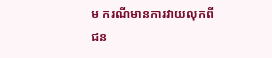ម ករណីមានការវាយលុកពីជន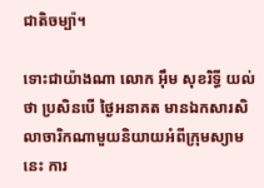ជាតិចម្ប៉ា។

ទោះជាយ៉ាងណា លោក អ៊ឹម សុខរិទ្ធី យល់ថា ប្រសិនបើ ថ្ងៃអនាគត មានឯកសារសិលាចារិកណាមួយនិយាយអំពីក្រុមស្យាមនេះ ការ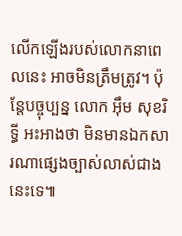លើកឡើងរបស់លោកនាពេលនេះ អាចមិនត្រឹមត្រូវ។ ប៉ុន្តែបច្ចុប្បន្ន លោក អ៊ឹម សុខរិទ្ធី អះអាងថា មិនមានឯកសារណាផ្សេងច្បាស់លាស់ជាងនេះទេ៕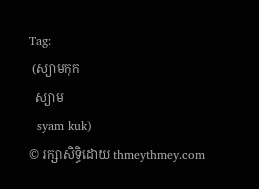Tag:
 (ស្យាមកុក
  ស្យាម
  syam kuk)
© រក្សាសិទ្ធិដោយ thmeythmey.com